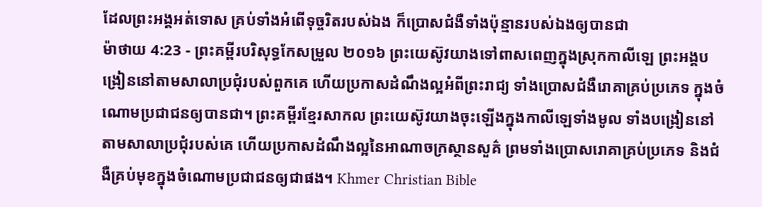ដែលព្រះអង្គអត់ទោស គ្រប់ទាំងអំពើទុច្ចរិតរបស់ឯង ក៏ប្រោសជំងឺទាំងប៉ុន្មានរបស់ឯងឲ្យបានជា
ម៉ាថាយ 4:23 - ព្រះគម្ពីរបរិសុទ្ធកែសម្រួល ២០១៦ ព្រះយេស៊ូវយាងទៅពាសពេញក្នុងស្រុកកាលីឡេ ព្រះអង្គបង្រៀននៅតាមសាលាប្រជុំរបស់ពួកគេ ហើយប្រកាសដំណឹងល្អអំពីព្រះរាជ្យ ទាំងប្រោសជំងឺរោគាគ្រប់ប្រភេទ ក្នុងចំណោមប្រជាជនឲ្យបានជា។ ព្រះគម្ពីរខ្មែរសាកល ព្រះយេស៊ូវយាងចុះឡើងក្នុងកាលីឡេទាំងមូល ទាំងបង្រៀននៅតាមសាលាប្រជុំរបស់គេ ហើយប្រកាសដំណឹងល្អនៃអាណាចក្រស្ថានសួគ៌ ព្រមទាំងប្រោសរោគាគ្រប់ប្រភេទ និងជំងឺគ្រប់មុខក្នុងចំណោមប្រជាជនឲ្យជាផង។ Khmer Christian Bible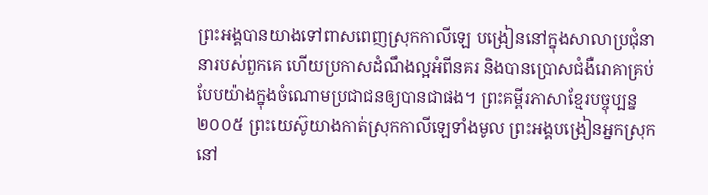ព្រះអង្គបានយាងទៅពាសពេញស្រុកកាលីឡេ បង្រៀននៅក្នុងសាលាប្រជុំនានារបស់ពួកគេ ហើយប្រកាសដំណឹងល្អអំពីនគរ និងបានប្រោសជំងឺរោគាគ្រប់បែបយ៉ាងក្នុងចំណោមប្រជាជនឲ្យបានជាផង។ ព្រះគម្ពីរភាសាខ្មែរបច្ចុប្បន្ន ២០០៥ ព្រះយេស៊ូយាងកាត់ស្រុកកាលីឡេទាំងមូល ព្រះអង្គបង្រៀនអ្នកស្រុកនៅ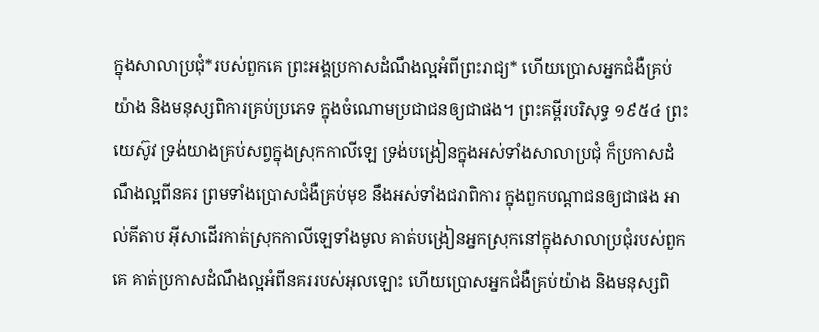ក្នុងសាលាប្រជុំ*របស់ពួកគេ ព្រះអង្គប្រកាសដំណឹងល្អអំពីព្រះរាជ្យ* ហើយប្រោសអ្នកជំងឺគ្រប់យ៉ាង និងមនុស្សពិការគ្រប់ប្រភេទ ក្នុងចំណោមប្រជាជនឲ្យជាផង។ ព្រះគម្ពីរបរិសុទ្ធ ១៩៥៤ ព្រះយេស៊ូវ ទ្រង់យាងគ្រប់សព្វក្នុងស្រុកកាលីឡេ ទ្រង់បង្រៀនក្នុងអស់ទាំងសាលាប្រជុំ ក៏ប្រកាសដំណឹងល្អពីនគរ ព្រមទាំងប្រោសជំងឺគ្រប់មុខ នឹងអស់ទាំងជរាពិការ ក្នុងពួកបណ្តាជនឲ្យជាផង អាល់គីតាប អ៊ីសាដើរកាត់ស្រុកកាលីឡេទាំងមូល គាត់បង្រៀនអ្នកស្រុកនៅក្នុងសាលាប្រជុំរបស់ពួកគេ គាត់ប្រកាសដំណឹងល្អអំពីនគររបស់អុលឡោះ ហើយប្រោសអ្នកជំងឺគ្រប់យ៉ាង និងមនុស្សពិ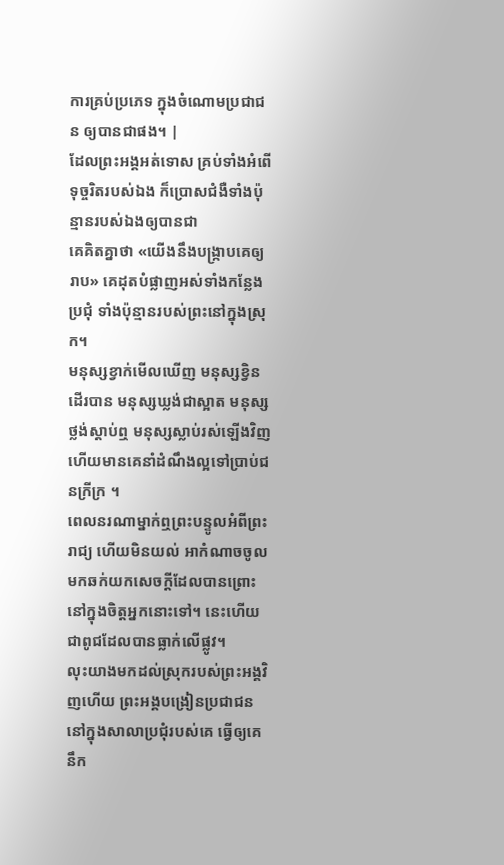ការគ្រប់ប្រភេទ ក្នុងចំណោមប្រជាជន ឲ្យបានជាផង។ |
ដែលព្រះអង្គអត់ទោស គ្រប់ទាំងអំពើទុច្ចរិតរបស់ឯង ក៏ប្រោសជំងឺទាំងប៉ុន្មានរបស់ឯងឲ្យបានជា
គេគិតគ្នាថា «យើងនឹងបង្ក្រាបគេឲ្យរាប» គេដុតបំផ្លាញអស់ទាំងកន្លែងប្រជុំ ទាំងប៉ុន្មានរបស់ព្រះនៅក្នុងស្រុក។
មនុស្សខ្វាក់មើលឃើញ មនុស្សខ្វិនដើរបាន មនុស្សឃ្លង់ជាស្អាត មនុស្សថ្លង់ស្តាប់ឮ មនុស្សស្លាប់រស់ឡើងវិញ ហើយមានគេនាំដំណឹងល្អទៅប្រាប់ជនក្រីក្រ ។
ពេលនរណាម្នាក់ឮព្រះបន្ទូលអំពីព្រះរាជ្យ ហើយមិនយល់ អាកំណាចចូលមកឆក់យកសេចក្តីដែលបានព្រោះនៅក្នុងចិត្តអ្នកនោះទៅ។ នេះហើយជាពូជដែលបានធ្លាក់លើផ្លូវ។
លុះយាងមកដល់ស្រុករបស់ព្រះអង្គវិញហើយ ព្រះអង្គបង្រៀនប្រជាជននៅក្នុងសាលាប្រជុំរបស់គេ ធ្វើឲ្យគេនឹក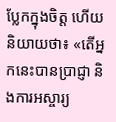ប្លែកក្នុងចិត្ត ហើយនិយាយថា៖ «តើអ្នកនេះបានប្រាជ្ញា និងការអស្ចារ្យ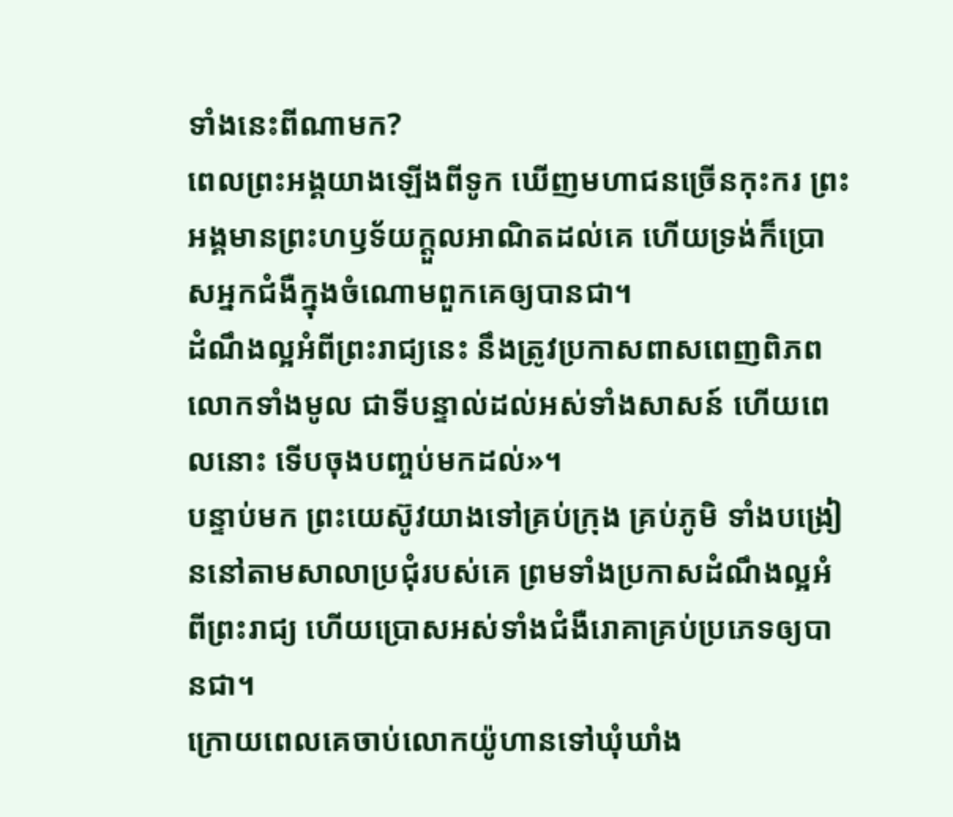ទាំងនេះពីណាមក?
ពេលព្រះអង្គយាងឡើងពីទូក ឃើញមហាជនច្រើនកុះករ ព្រះអង្គមានព្រះហឫទ័យក្តួលអាណិតដល់គេ ហើយទ្រង់ក៏ប្រោសអ្នកជំងឺក្នុងចំណោមពួកគេឲ្យបានជា។
ដំណឹងល្អអំពីព្រះរាជ្យនេះ នឹងត្រូវប្រកាសពាសពេញពិភពលោកទាំងមូល ជាទីបន្ទាល់ដល់អស់ទាំងសាសន៍ ហើយពេលនោះ ទើបចុងបញ្ចប់មកដល់»។
បន្ទាប់មក ព្រះយេស៊ូវយាងទៅគ្រប់ក្រុង គ្រប់ភូមិ ទាំងបង្រៀននៅតាមសាលាប្រជុំរបស់គេ ព្រមទាំងប្រកាសដំណឹងល្អអំពីព្រះរាជ្យ ហើយប្រោសអស់ទាំងជំងឺរោគាគ្រប់ប្រភេទឲ្យបានជា។
ក្រោយពេលគេចាប់លោកយ៉ូហានទៅឃុំឃាំង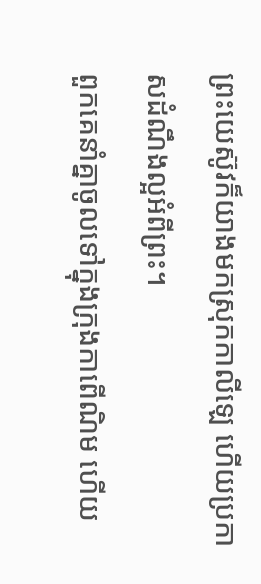ព្រះយេស៊ូវក៏យាងមកស្រុកកាលីឡេ ហើយប្រកាសដំណឹងល្អអំពីព្រះ។
ពួកគេនាំគ្នាចូលទៅក្នុងក្រុងកាពើណិម ហើយ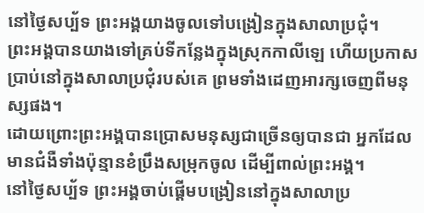នៅថ្ងៃសប្ប័ទ ព្រះអង្គយាងចូលទៅបង្រៀនក្នុងសាលាប្រជុំ។
ព្រះអង្គបានយាងទៅគ្រប់ទីកន្លែងក្នុងស្រុកកាលីឡេ ហើយប្រកាសប្រាប់នៅក្នុងសាលាប្រជុំរបស់គេ ព្រមទាំងដេញអារក្សចេញពីមនុស្សផង។
ដោយព្រោះព្រះអង្គបានប្រោសមនុស្សជាច្រើនឲ្យបានជា អ្នកដែលមានជំងឺទាំងប៉ុន្មានខំប្រឹងសម្រុកចូល ដើម្បីពាល់ព្រះអង្គ។
នៅថ្ងៃសប្ប័ទ ព្រះអង្គចាប់ផ្ដើមបង្រៀននៅក្នុងសាលាប្រ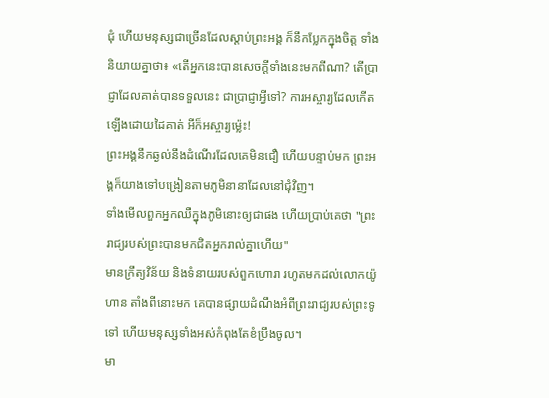ជុំ ហើយមនុស្សជាច្រើនដែលស្តាប់ព្រះអង្គ ក៏នឹកប្លែកក្នុងចិត្ត ទាំងនិយាយគ្នាថា៖ «តើអ្នកនេះបានសេចក្តីទាំងនេះមកពីណា? តើប្រាជ្ញាដែលគាត់បានទទួលនេះ ជាប្រាជ្ញាអ្វីទៅ? ការអស្ចារ្យដែលកើតឡើងដោយដៃគាត់ អីក៏អស្ចារ្យម៉្លេះ!
ព្រះអង្គនឹកឆ្ងល់នឹងដំណើរដែលគេមិនជឿ ហើយបន្ទាប់មក ព្រះអង្គក៏យាងទៅបង្រៀនតាមភូមិនានាដែលនៅជុំវិញ។
ទាំងមើលពួកអ្នកឈឺក្នុងភូមិនោះឲ្យជាផង ហើយប្រាប់គេថា "ព្រះរាជ្យរបស់ព្រះបានមកជិតអ្នករាល់គ្នាហើយ"
មានក្រឹត្យវិន័យ និងទំនាយរបស់ពួកហោរា រហូតមកដល់លោកយ៉ូហាន តាំងពីនោះមក គេបានផ្សាយដំណឹងអំពីព្រះរាជ្យរបស់ព្រះទូទៅ ហើយមនុស្សទាំងអស់កំពុងតែខំប្រឹងចូល។
មា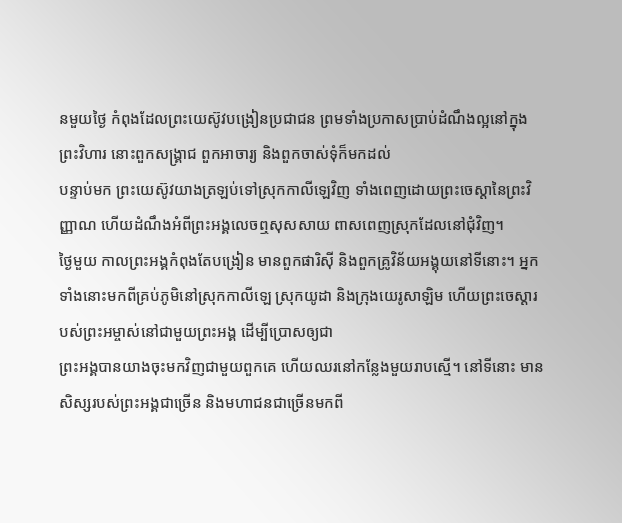នមួយថ្ងៃ កំពុងដែលព្រះយេស៊ូវបង្រៀនប្រជាជន ព្រមទាំងប្រកាសប្រាប់ដំណឹងល្អនៅក្នុងព្រះវិហារ នោះពួកសង្គ្រាជ ពួកអាចារ្យ និងពួកចាស់ទុំក៏មកដល់
បន្ទាប់មក ព្រះយេស៊ូវយាងត្រឡប់ទៅស្រុកកាលីឡេវិញ ទាំងពេញដោយព្រះចេស្តានៃព្រះវិញ្ញាណ ហើយដំណឹងអំពីព្រះអង្គលេចឮសុសសាយ ពាសពេញស្រុកដែលនៅជុំវិញ។
ថ្ងៃមួយ កាលព្រះអង្គកំពុងតែបង្រៀន មានពួកផារិស៊ី និងពួកគ្រូវិន័យអង្គុយនៅទីនោះ។ អ្នកទាំងនោះមកពីគ្រប់ភូមិនៅស្រុកកាលីឡេ ស្រុកយូដា និងក្រុងយេរូសាឡិម ហើយព្រះចេស្តារបស់ព្រះអម្ចាស់នៅជាមួយព្រះអង្គ ដើម្បីប្រោសឲ្យជា
ព្រះអង្គបានយាងចុះមកវិញជាមួយពួកគេ ហើយឈរនៅកន្លែងមួយរាបស្មើ។ នៅទីនោះ មានសិស្សរបស់ព្រះអង្គជាច្រើន និងមហាជនជាច្រើនមកពី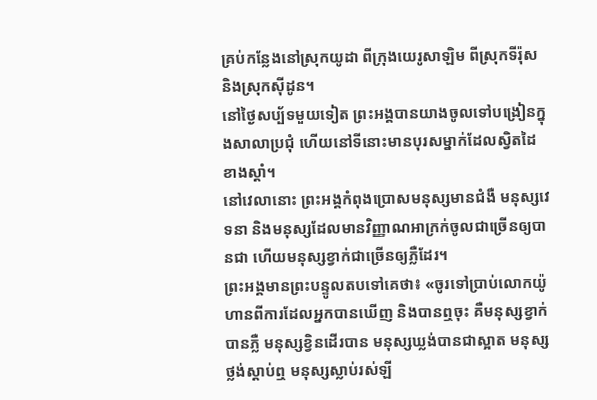គ្រប់កន្លែងនៅស្រុកយូដា ពីក្រុងយេរូសាឡិម ពីស្រុកទីរ៉ុស និងស្រុកស៊ីដូន។
នៅថ្ងៃសប្ប័ទមួយទៀត ព្រះអង្គបានយាងចូលទៅបង្រៀនក្នុងសាលាប្រជុំ ហើយនៅទីនោះមានបុរសម្នាក់ដែលស្វិតដៃខាងស្តាំ។
នៅវេលានោះ ព្រះអង្គកំពុងប្រោសមនុស្សមានជំងឺ មនុស្សវេទនា និងមនុស្សដែលមានវិញ្ញាណអាក្រក់ចូលជាច្រើនឲ្យបានជា ហើយមនុស្សខ្វាក់ជាច្រើនឲ្យភ្លឺដែរ។
ព្រះអង្គមានព្រះបន្ទូលតបទៅគេថា៖ «ចូរទៅប្រាប់លោកយ៉ូហានពីការដែលអ្នកបានឃើញ និងបានឮចុះ គឺមនុស្សខ្វាក់បានភ្លឺ មនុស្សខ្វិនដើរបាន មនុស្សឃ្លង់បានជាស្អាត មនុស្សថ្លង់ស្តាប់ឮ មនុស្សស្លាប់រស់ឡី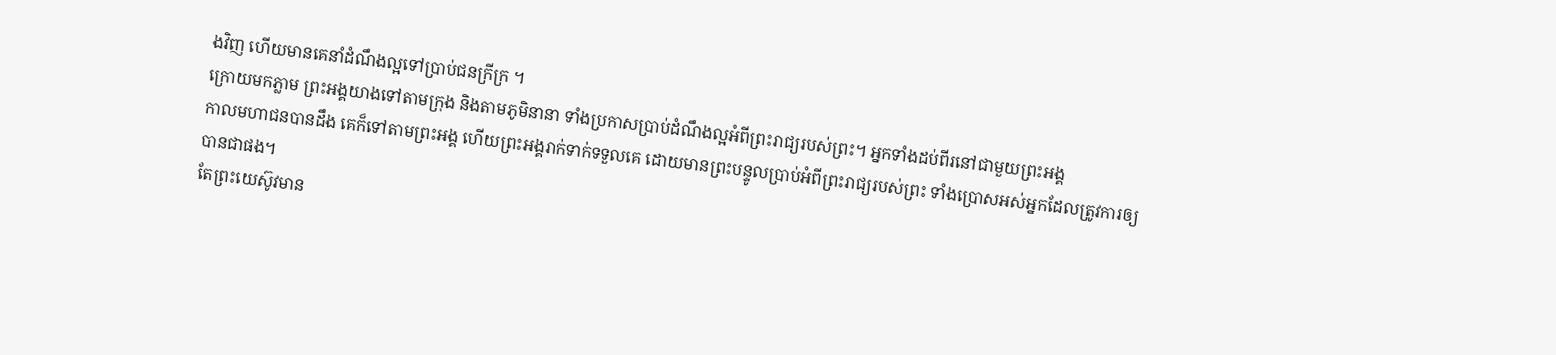ងវិញ ហើយមានគេនាំដំណឹងល្អទៅប្រាប់ជនក្រីក្រ ។
ក្រោយមកភ្លាម ព្រះអង្គយាងទៅតាមក្រុង និងតាមភូមិនានា ទាំងប្រកាសប្រាប់ដំណឹងល្អអំពីព្រះរាជ្យរបស់ព្រះ។ អ្នកទាំងដប់ពីរនៅជាមួយព្រះអង្គ
កាលមហាជនបានដឹង គេក៏ទៅតាមព្រះអង្គ ហើយព្រះអង្គរាក់ទាក់ទទួលគេ ដោយមានព្រះបន្ទូលប្រាប់អំពីព្រះរាជ្យរបស់ព្រះ ទាំងប្រោសអស់អ្នកដែលត្រូវការឲ្យបានជាផង។
តែព្រះយេស៊ូវមាន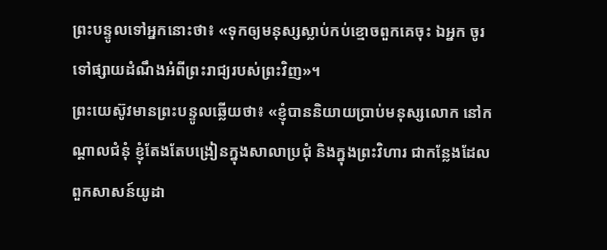ព្រះបន្ទូលទៅអ្នកនោះថា៖ «ទុកឲ្យមនុស្សស្លាប់កប់ខ្មោចពួកគេចុះ ឯអ្នក ចូរទៅផ្សាយដំណឹងអំពីព្រះរាជ្យរបស់ព្រះវិញ»។
ព្រះយេស៊ូវមានព្រះបន្ទូលឆ្លើយថា៖ «ខ្ញុំបាននិយាយប្រាប់មនុស្សលោក នៅកណ្តាលជំនុំ ខ្ញុំតែងតែបង្រៀនក្នុងសាលាប្រជុំ និងក្នុងព្រះវិហារ ជាកន្លែងដែលពួកសាសន៍យូដា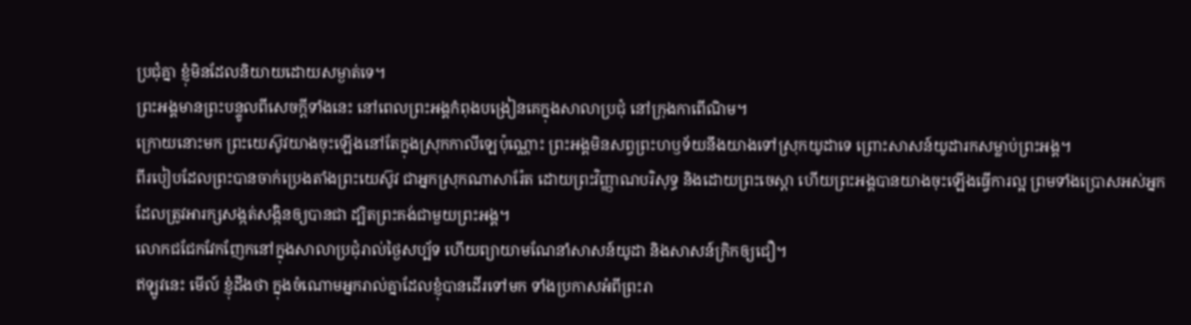ប្រជុំគ្នា ខ្ញុំមិនដែលនិយាយដោយសម្ងាត់ទេ។
ព្រះអង្គមានព្រះបន្ទូលពីសេចក្តីទាំងនេះ នៅពេលព្រះអង្គកំពុងបង្រៀនគេក្នុងសាលាប្រជុំ នៅក្រុងកាពើណិម។
ក្រោយនោះមក ព្រះយេស៊ូវយាងចុះឡើងនៅតែក្នុងស្រុកកាលីឡេប៉ុណ្ណោះ ព្រះអង្គមិនសព្វព្រះហឫទ័យនឹងយាងទៅស្រុកយូដាទេ ព្រោះសាសន៍យូដារកសម្លាប់ព្រះអង្គ។
ពីរបៀបដែលព្រះបានចាក់ប្រេងតាំងព្រះយេស៊ូវ ជាអ្នកស្រុកណាសារ៉ែត ដោយព្រះវិញ្ញាណបរិសុទ្ធ និងដោយព្រះចេស្តា ហើយព្រះអង្គបានយាងចុះឡើងធ្វើការល្អ ព្រមទាំងប្រោសអស់អ្នកដែលត្រូវអារក្សសង្កត់សង្កិនឲ្យបានជា ដ្បិតព្រះគង់ជាមួយព្រះអង្គ។
លោកជជែកវែកញែកនៅក្នុងសាលាប្រជុំរាល់ថ្ងៃសប្ប័ទ ហើយព្យាយាមណែនាំសាសន៍យូដា និងសាសន៍ក្រិកឲ្យជឿ។
ឥឡូវនេះ មើល៍ ខ្ញុំដឹងថា ក្នុងចំណោមអ្នករាល់គ្នាដែលខ្ញុំបានដើរទៅមក ទាំងប្រកាសអំពីព្រះរា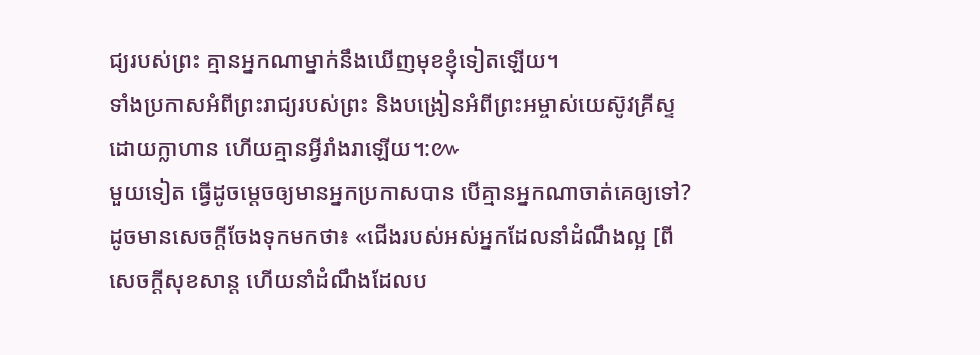ជ្យរបស់ព្រះ គ្មានអ្នកណាម្នាក់នឹងឃើញមុខខ្ញុំទៀតឡើយ។
ទាំងប្រកាសអំពីព្រះរាជ្យរបស់ព្រះ និងបង្រៀនអំពីព្រះអម្ចាស់យេស៊ូវគ្រីស្ទដោយក្លាហាន ហើយគ្មានអ្វីរាំងរាឡើយ។:៚
មួយទៀត ធ្វើដូចម្តេចឲ្យមានអ្នកប្រកាសបាន បើគ្មានអ្នកណាចាត់គេឲ្យទៅ? ដូចមានសេចក្តីចែងទុកមកថា៖ «ជើងរបស់អស់អ្នកដែលនាំដំណឹងល្អ [ពីសេចក្តីសុខសាន្ត ហើយនាំដំណឹងដែលប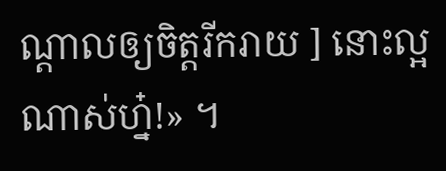ណ្ដាលឲ្យចិត្តរីករាយ ] នោះល្អណាស់ហ្ន៎!» ។